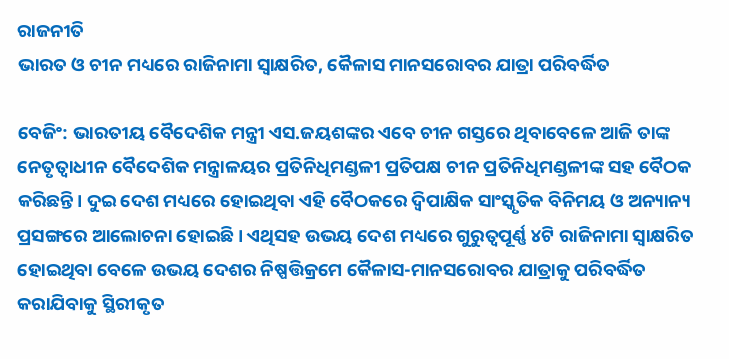ରାଜନୀତି
ଭାରତ ଓ ଚୀନ ମଧ୍ୟରେ ରାଜିନାମା ସ୍ବାକ୍ଷରିତ, କୈଳାସ ମାନସରୋବର ଯାତ୍ରା ପରିବର୍ଦ୍ଧିତ

ବେଜିଂ: ଭାରତୀୟ ବୈଦେଶିକ ମନ୍ତ୍ରୀ ଏସ.ଜୟଶଙ୍କର ଏବେ ଚୀନ ଗସ୍ତରେ ଥିବାବେଳେ ଆଜି ତାଙ୍କ ନେତୃତ୍ବାଧୀନ ବୈଦେଶିକ ମନ୍ତ୍ରାଳୟର ପ୍ରତିନିଧିମଣ୍ଡଳୀ ପ୍ରତିପକ୍ଷ ଚୀନ ପ୍ରତିନିଧିମଣ୍ଡଳୀଙ୍କ ସହ ବୈଠକ କରିଛନ୍ତି। ଦୁଇ ଦେଶ ମଧ୍ୟରେ ହୋଇଥିବା ଏହି ବୈଠକରେ ଦ୍ବିପାକ୍ଷିକ ସାଂସ୍କୃତିକ ବିନିମୟ ଓ ଅନ୍ୟାନ୍ୟ ପ୍ରସଙ୍ଗରେ ଆଲୋଚନା ହୋଇଛି। ଏଥିସହ ଉଭୟ ଦେଶ ମଧ୍ୟରେ ଗୁରୁତ୍ବପୂର୍ଣ୍ଣ ୪ଟି ରାଜିନାମା ସ୍ବାକ୍ଷରିତ ହୋଇଥିବା ବେଳେ ଉଭୟ ଦେଶର ନିଷ୍ପତ୍ତିକ୍ରମେ କୈଳାସ-ମାନସରୋବର ଯାତ୍ରାକୁ ପରିବର୍ଦ୍ଧିତ କରାଯିବାକୁ ସ୍ଥିରୀକୃତ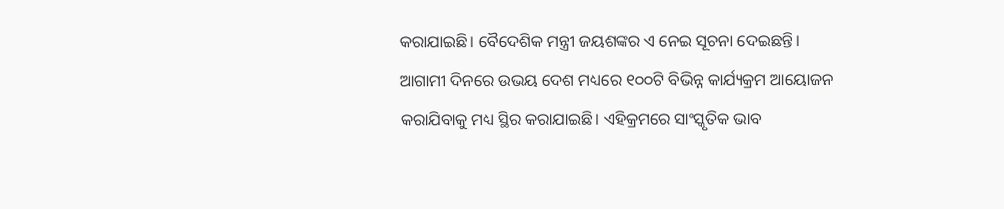କରାଯାଇଛି। ବୈଦେଶିକ ମନ୍ତ୍ରୀ ଜୟଶଙ୍କର ଏ ନେଇ ସୂଚନା ଦେଇଛନ୍ତି।
ଆଗାମୀ ଦିନରେ ଉଭୟ ଦେଶ ମଧ୍ୟରେ ୧୦୦ଟି ବିଭିନ୍ନ କାର୍ଯ୍ୟକ୍ରମ ଆୟୋଜନ କରାଯିବାକୁ ମଧ୍ୟ ସ୍ଥିର କରାଯାଇଛି। ଏହିକ୍ରମରେ ସାଂସ୍କୃତିକ ଭାବ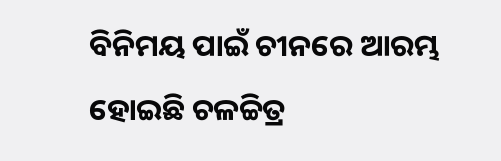ବିନିମୟ ପାଇଁ ଚୀନରେ ଆରମ୍ଭ ହୋଇଛି ଚଳଚ୍ଚିତ୍ର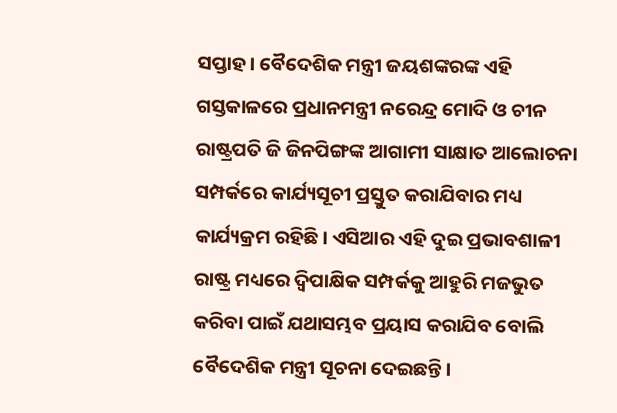ସପ୍ତାହ। ବୈଦେଶିକ ମନ୍ତ୍ରୀ ଜୟଶଙ୍କରଙ୍କ ଏହି ଗସ୍ତକାଳରେ ପ୍ରଧାନମନ୍ତ୍ରୀ ନରେନ୍ଦ୍ର ମୋଦି ଓ ଚୀନ ରାଷ୍ଟ୍ରପତି ଜି ଜିନପିଙ୍ଗଙ୍କ ଆଗାମୀ ସାକ୍ଷାତ ଆଲୋଚନା ସମ୍ପର୍କରେ କାର୍ଯ୍ୟସୂଚୀ ପ୍ରସ୍ତୁତ କରାଯିବାର ମଧ୍ୟ କାର୍ଯ୍ୟକ୍ରମ ରହିଛି। ଏସିଆର ଏହି ଦୁଇ ପ୍ରଭାବଶାଳୀ ରାଷ୍ଟ୍ର ମଧ୍ୟରେ ଦ୍ବିପାକ୍ଷିକ ସମ୍ପର୍କକୁ ଆହୁରି ମଜଭୁତ କରିବା ପାଇଁ ଯଥାସମ୍ଭବ ପ୍ରୟାସ କରାଯିବ ବୋଲି ବୈଦେଶିକ ମନ୍ତ୍ରୀ ସୂଚନା ଦେଇଛନ୍ତି।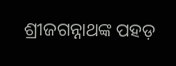ଶ୍ରୀଜଗନ୍ନାଥଙ୍କ ପହଡ଼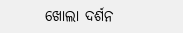ଖୋଲା ଦର୍ଶନ